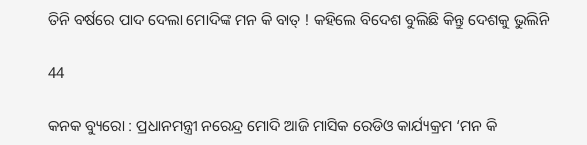ତିନି ବର୍ଷରେ ପାଦ ଦେଲା ମୋଦିଙ୍କ ମନ କି ବାତ୍ ! କହିଲେ ବିଦେଶ ବୁଲିଛି କିନ୍ତୁ ଦେଶକୁ ଭୁଲିନି

44

କନକ ବ୍ୟୁରୋ : ପ୍ରଧାନମନ୍ତ୍ରୀ ନରେନ୍ଦ୍ର ମୋଦି ଆଜି ମାସିକ ରେଡିଓ କାର୍ଯ୍ୟକ୍ରମ ‘ମନ କି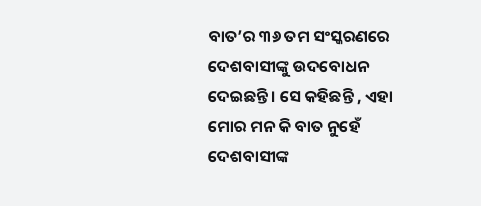ବାତ’ର ୩୬ ତମ ସଂସ୍କରଣରେ ଦେଶବାସୀଙ୍କୁ ଉଦବୋଧନ ଦେଇଛନ୍ତି । ସେ କହିଛନ୍ତି , ଏହା ମୋର ମନ କି ବାତ ନୁହେଁ ଦେଶବାସୀଙ୍କ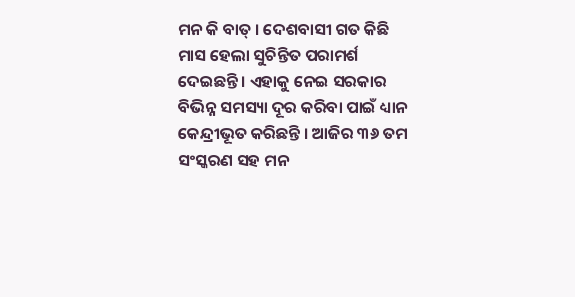ମନ କି ବାତ୍ । ଦେଶବାସୀ ଗତ କିଛି ମାସ ହେଲା ସୁଚିନ୍ତିତ ପରାମର୍ଶ ଦେଇଛନ୍ତି । ଏହାକୁ ନେଇ ସରକାର ବିଭିନ୍ନ ସମସ୍ୟା ଦୂର କରିବା ପାଇଁ ଧ୍ୟାନ କେନ୍ଦ୍ରୀଭୂତ କରିଛନ୍ତି । ଆଜିର ୩୬ ତମ ସଂସ୍କରଣ ସହ ମନ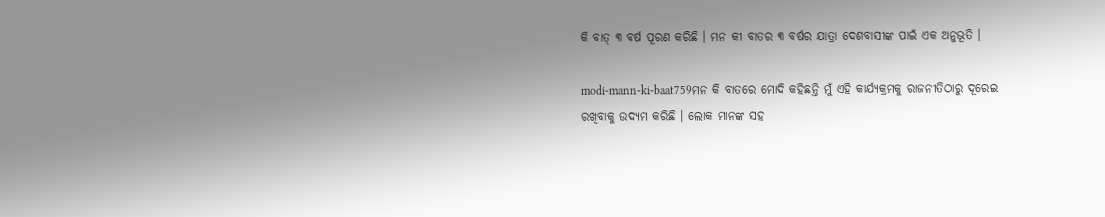କି ବାତ୍ ୩ ବର୍ଷ ପୂରଣ କରିଛି । ମନ କୀ ବାତର ୩ ବର୍ଷର ଯାତ୍ରା ଦେଶବାସୀଙ୍କ ପାଇଁ ଏକ ଅନୁଭୂତି ।

modi-mann-ki-baat759ମନ କି ବାତରେ ମୋଦି କହିଛନ୍ତି ମୁଁ ଏହି କାର୍ଯ୍ୟକ୍ରମକୁ ରାଜନୀତିଠାରୁ ଦୂରେଇ ରଖିବାକୁ ଉଦ୍ୟମ କରିଛି । ଲୋକ ମାନଙ୍କ ସହ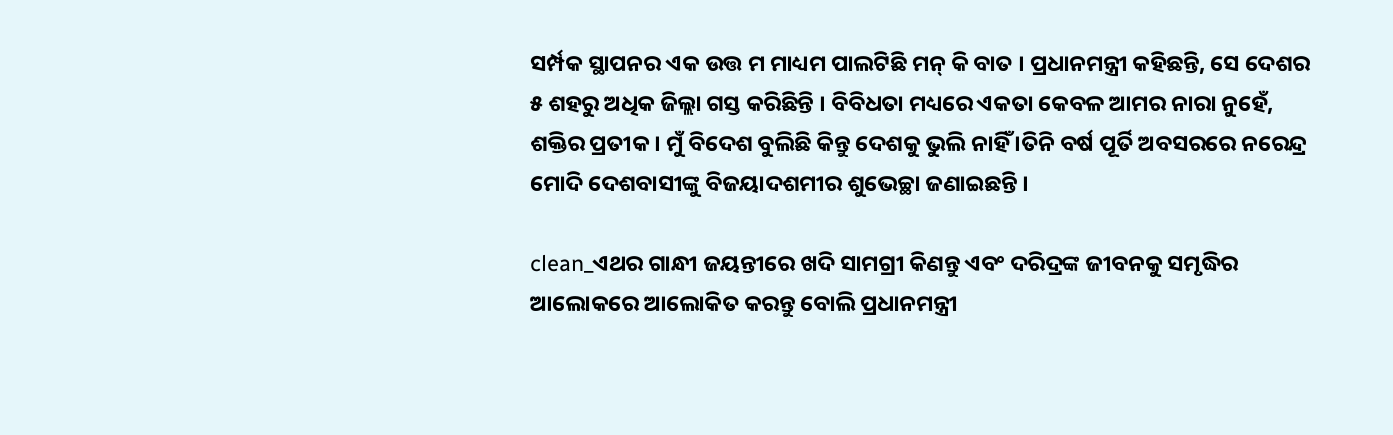ସର୍ମ୍ପକ ସ୍ଥାପନର ଏକ ଉତ୍ତ ମ ମାଧ୍ୟମ ପାଲଟିଛି ମନ୍ କି ବାତ । ପ୍ରଧାନମନ୍ତ୍ରୀ କହିଛନ୍ତି, ସେ ଦେଶର ୫ ଶହରୁ ଅଧିକ ଜିଲ୍ଲା ଗସ୍ତ କରିଛିନ୍ତି । ବିବିଧତା ମଧ୍ୟରେ ଏକତା କେବଳ ଆମର ନାରା ନୁହେଁ, ଶକ୍ତିର ପ୍ରତୀକ । ମୁଁ ବିଦେଶ ବୁଲିଛି କିନ୍ତୁ ଦେଶକୁ ଭୁଲି ନାହିଁ ।ତିନି ବର୍ଷ ପୂର୍ତି ଅବସରରେ ନରେନ୍ଦ୍ର ମୋଦି ଦେଶବାସୀଙ୍କୁ ବିଜୟାଦଶମୀର ଶୁଭେଚ୍ଛା ଜଣାଇଛନ୍ତି ।

clean_ଏଥର ଗାନ୍ଧୀ ଜୟନ୍ତୀରେ ଖଦି ସାମଗ୍ରୀ କିଣନ୍ତୁ ଏବଂ ଦରିଦ୍ରଙ୍କ ଜୀବନକୁ ସମୃଦ୍ଧିର ଆଲୋକରେ ଆଲୋକିତ କରନ୍ତୁ ବୋଲି ପ୍ରଧାନମନ୍ତ୍ରୀ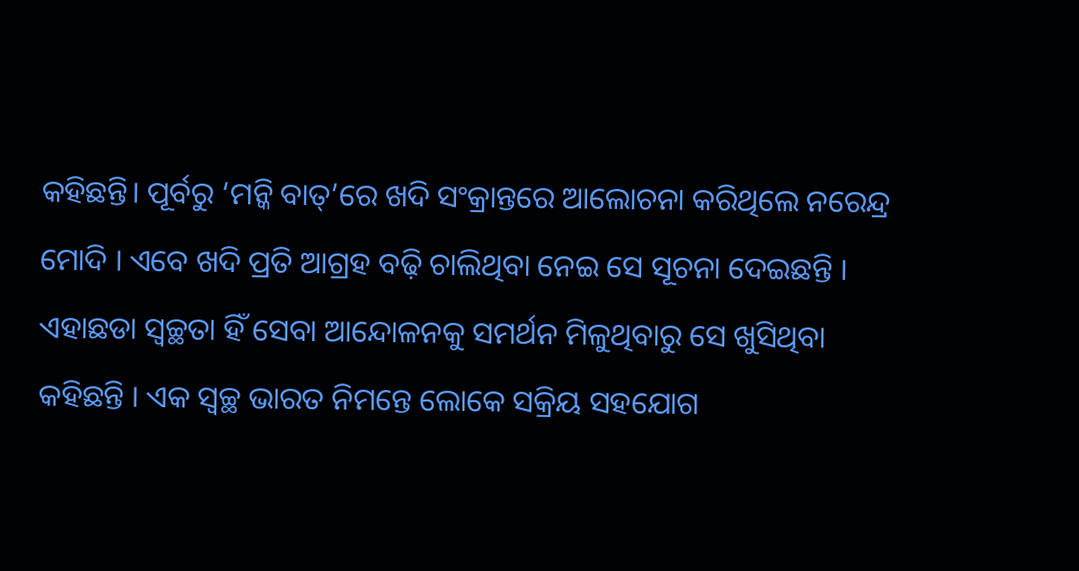କହିଛନ୍ତି। ପୂର୍ବରୁ ‘ମନ୍କି ବାତ୍’ରେ ଖଦି ସଂକ୍ରାନ୍ତରେ ଆଲୋଚନା କରିଥିଲେ ନରେନ୍ଦ୍ର ମୋଦି । ଏବେ ଖଦି ପ୍ରତି ଆଗ୍ରହ ବଢ଼ି ଚାଲିଥିବା ନେଇ ସେ ସୂଚନା ଦେଇଛନ୍ତି । ଏହାଛଡା ସ୍ୱଚ୍ଛତା ହିଁ ସେବା ଆନ୍ଦୋଳନକୁ ସମର୍ଥନ ମିଳୁଥିବାରୁ ସେ ଖୁସିଥିବା କହିଛନ୍ତି । ଏକ ସ୍ୱଚ୍ଛ ଭାରତ ନିମନ୍ତେ ଲୋକେ ସକ୍ରିୟ ସହଯୋଗ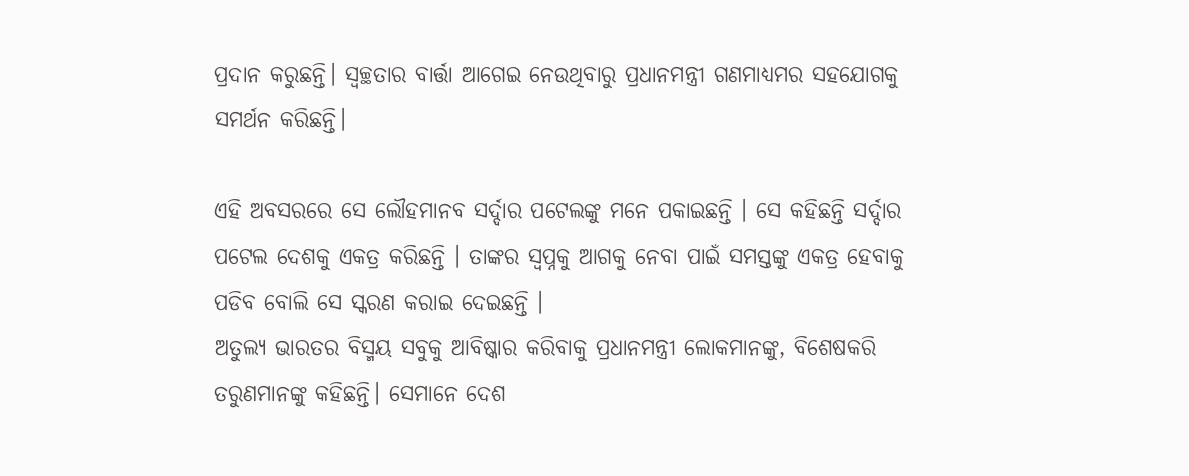ପ୍ରଦାନ କରୁଛନ୍ତି। ସ୍ୱଚ୍ଛତାର ବାର୍ତ୍ତା ଆଗେଇ ନେଉଥିବାରୁ ପ୍ରଧାନମନ୍ତ୍ରୀ ଗଣମାଧ୍ୟମର ସହଯୋଗକୁ ସମର୍ଥନ କରିଛନ୍ତି।

ଏହି ଅବସରରେ ସେ ଲୌହମାନବ ସର୍ଦ୍ଦାର ପଟେଲଙ୍କୁ ମନେ ପକାଇଛନ୍ତି । ସେ କହିଛନ୍ତି ସର୍ଦ୍ଦାର ପଟେଲ ଦେଶକୁ ଏକତ୍ର କରିଛନ୍ତି । ତାଙ୍କର ସ୍ୱପ୍ନକୁ ଆଗକୁ ନେବା ପାଇଁ ସମସ୍ତଙ୍କୁ ଏକତ୍ର ହେବାକୁ ପଡିବ ବୋଲି ସେ ସ୍କରଣ କରାଇ ଦେଇଛନ୍ତି ।
ଅତୁଲ୍ୟ ଭାରତର ବିସ୍ମୟ ସବୁକୁ ଆବିଷ୍କାର କରିବାକୁ ପ୍ରଧାନମନ୍ତ୍ରୀ ଲୋକମାନଙ୍କୁ, ବିଶେଷକରି ତରୁଣମାନଙ୍କୁ କହିଛନ୍ତି। ସେମାନେ ଦେଶ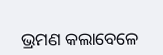ଭ୍ରମଣ କଲାବେଳେ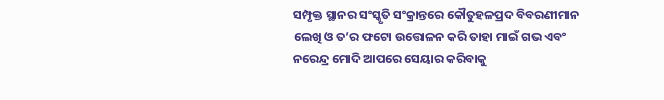ସମ୍ପୃକ୍ତ ସ୍ଥାନର ସଂସ୍କୃତି ସଂକ୍ରାନ୍ତରେ କୌତୁହଳପ୍ରଦ ବିବରଣୀମାନ ଲେଖି ଓ ତ’ର ଫଟୋ ଉତ୍ତୋଳନ କରି ତାହା ମାଇଁ ଗଭ ଏବଂ ନରେନ୍ଦ୍ର ମୋଦି ଆପରେ ସେୟାର କରିବାକୁ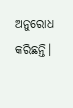ଅନୁରୋଧ କରିଛନ୍ତି।